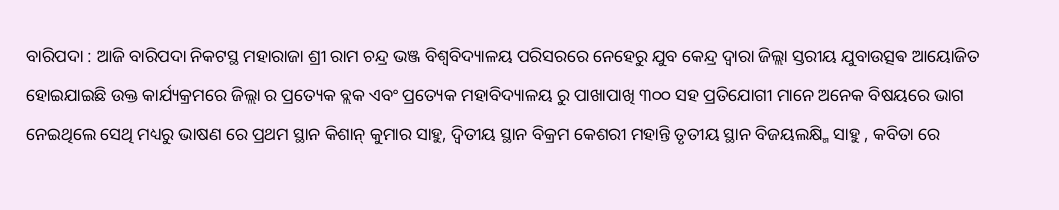ବାରିପଦା : ଆଜି ବାରିପଦା ନିକଟସ୍ଥ ମହାରାଜା ଶ୍ରୀ ରାମ ଚନ୍ଦ୍ର ଭଞ୍ଜ ବିଶ୍ଵବିଦ୍ୟାଳୟ ପରିସରରେ ନେହେରୁ ଯୁବ କେନ୍ଦ୍ର ଦ୍ବାରା ଜିଲ୍ଲା ସ୍ତରୀୟ ଯୁବାଉତ୍ସଵ ଆୟୋଜିତ ହୋଇଯାଇଛି ଉକ୍ତ କାର୍ଯ୍ୟକ୍ରମରେ ଜିଲ୍ଲା ର ପ୍ରତ୍ୟେକ ବ୍ଲକ ଏବଂ ପ୍ରତ୍ୟେକ ମହାବିଦ୍ୟାଳୟ ରୁ ପାଖାପାଖି ୩୦୦ ସହ ପ୍ରତିଯୋଗୀ ମାନେ ଅନେକ ବିଷୟରେ ଭାଗ ନେଇଥିଲେ ସେଥି ମଧ୍ୟରୁ ଭାଷଣ ରେ ପ୍ରଥମ ସ୍ଥାନ କିଶାନ୍ କୁମାର ସାହୁ, ଦ୍ଵିତୀୟ ସ୍ଥାନ ବିକ୍ରମ କେଶରୀ ମହାନ୍ତି ତୃତୀୟ ସ୍ଥାନ ବିଜୟଲକ୍ଷ୍ମି ସାହୁ , କବିତା ରେ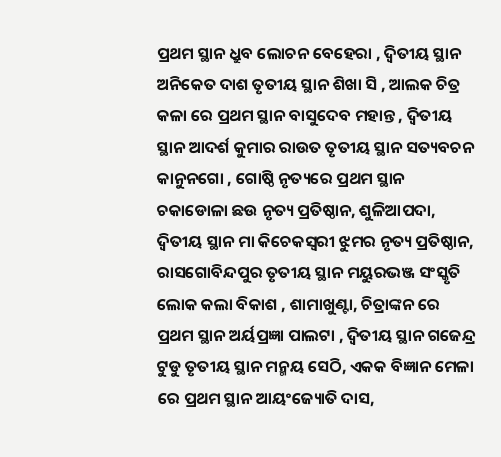ପ୍ରଥମ ସ୍ଥାନ ଧ୍ରୁବ ଲୋଚନ ବେହେରା , ଦ୍ଵିତୀୟ ସ୍ଥାନ ଅନିକେତ ଦାଶ ତୃତୀୟ ସ୍ଥାନ ଶିଖା ସି , ଆଲକ ଚିତ୍ର କଳା ରେ ପ୍ରଥମ ସ୍ଥାନ ବାସୁଦେବ ମହାନ୍ତ , ଦ୍ଵିତୀୟ ସ୍ଥାନ ଆଦର୍ଶ କୁମାର ରାଉତ ତୃତୀୟ ସ୍ଥାନ ସତ୍ୟବଚନ କାନୁନଗୋ , ଗୋଷ୍ଠି ନୃତ୍ୟରେ ପ୍ରଥମ ସ୍ଥାନ ଚକାଡୋଳା ଛଉ ନୃତ୍ୟ ପ୍ରତିଷ୍ଠାନ, ଶୁଳିଆପଦା, ଦ୍ଵିତୀୟ ସ୍ଥାନ ମା କିଚେକସ୍ଵରୀ ଝୁମର ନୃତ୍ୟ ପ୍ରତିଷ୍ଠାନ, ରାସଗୋବିନ୍ଦପୁର ତୃତୀୟ ସ୍ଥାନ ମୟୁରଭଞ୍ଜ ସଂସ୍କୃତି ଲୋକ କଲା ବିକାଶ , ଶାମାଖୁଣ୍ଟା, ଚିତ୍ରାଙ୍କନ ରେ ପ୍ରଥମ ସ୍ଥାନ ଅର୍ୟପ୍ରଜ୍ଞା ପାଲଟା , ଦ୍ଵିତୀୟ ସ୍ଥାନ ଗଜେନ୍ଦ୍ର ଟୁଡୁ ତୃତୀୟ ସ୍ଥାନ ମନ୍ମୟ ସେଠି, ଏକକ ବିଜ୍ଞାନ ମେଳା ରେ ପ୍ରଥମ ସ୍ଥାନ ଆୟଂଜ୍ୟୋତି ଦାସ,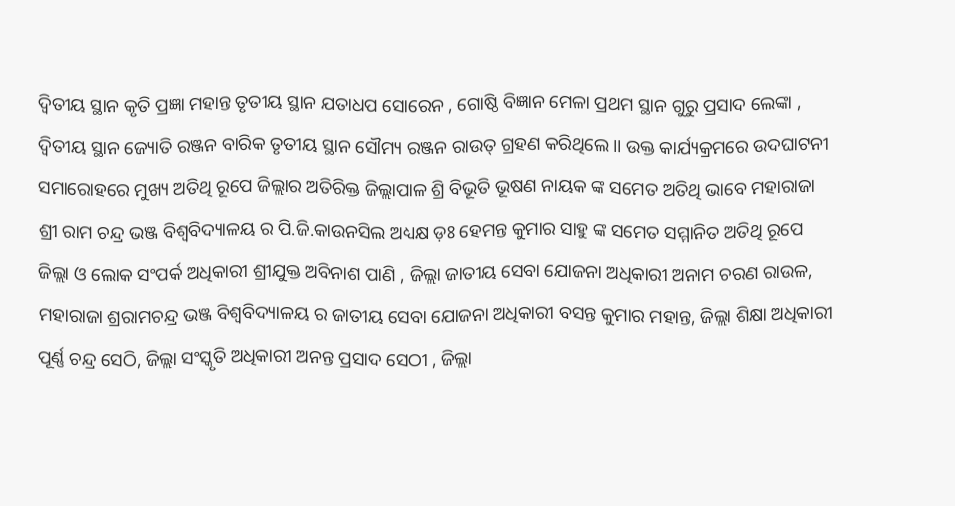ଦ୍ଵିତୀୟ ସ୍ଥାନ କୃତି ପ୍ରଜ୍ଞା ମହାନ୍ତ ତୃତୀୟ ସ୍ଥାନ ଯତାଧପ ସୋରେନ , ଗୋଷ୍ଠି ବିଜ୍ଞାନ ମେଳା ପ୍ରଥମ ସ୍ଥାନ ଗୁରୁ ପ୍ରସାଦ ଲେଙ୍କା , ଦ୍ଵିତୀୟ ସ୍ଥାନ ଜ୍ୟୋତି ରଞ୍ଜନ ବାରିକ ତୃତୀୟ ସ୍ଥାନ ସୌମ୍ୟ ରଞ୍ଜନ ରାଉତ୍ ଗ୍ରହଣ କରିଥିଲେ।। ଉକ୍ତ କାର୍ଯ୍ୟକ୍ରମରେ ଉଦଘାଟନୀ ସମାରୋହରେ ମୁଖ୍ୟ ଅତିଥି ରୂପେ ଜିଲ୍ଲାର ଅତିରିକ୍ତ ଜିଲ୍ଲାପାଳ ଶ୍ରି ବିଭୂତି ଭୂଷଣ ନାୟକ ଙ୍କ ସମେତ ଅତିଥି ଭାବେ ମହାରାଜା ଶ୍ରୀ ରାମ ଚନ୍ଦ୍ର ଭଞ୍ଜ ବିଶ୍ଵବିଦ୍ୟାଳୟ ର ପି.ଜି.କାଉନସିଲ ଅଧ୍ୟକ୍ଷ ଡ଼ଃ ହେମନ୍ତ କୁମାର ସାହୁ ଙ୍କ ସମେତ ସମ୍ମାନିତ ଅତିଥି ରୂପେ ଜିଲ୍ଲା ଓ ଲୋକ ସଂପର୍କ ଅଧିକାରୀ ଶ୍ରୀଯୁକ୍ତ ଅବିନାଶ ପାଣି , ଜିଲ୍ଲା ଜାତୀୟ ସେବା ଯୋଜନା ଅଧିକାରୀ ଅନାମ ଚରଣ ରାଉଳ, ମହାରାଜା ଶ୍ରରାମଚନ୍ଦ୍ର ଭଞ୍ଜ ବିଶ୍ଵବିଦ୍ୟାଳୟ ର ଜାତୀୟ ସେବା ଯୋଜନା ଅଧିକାରୀ ବସନ୍ତ କୁମାର ମହାନ୍ତ, ଜିଲ୍ଲା ଶିକ୍ଷା ଅଧିକାରୀ ପୂର୍ଣ୍ଣ ଚନ୍ଦ୍ର ସେଠି, ଜିଲ୍ଲା ସଂସ୍କୃତି ଅଧିକାରୀ ଅନନ୍ତ ପ୍ରସାଦ ସେଠୀ , ଜିଲ୍ଲା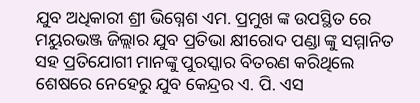ଯୁବ ଅଧିକାରୀ ଶ୍ରୀ ଭିଗ୍ନେଶ ଏମ. ପ୍ରମୁଖ ଙ୍କ ଉପସ୍ଥିତ ରେ ମୟୁରଭଞ୍ଜ ଜିଲ୍ଲାର ଯୁବ ପ୍ରତିଭା କ୍ଷୀରୋଦ ପଣ୍ଡା ଙ୍କୁ ସମ୍ମାନିତ ସହ ପ୍ରତିଯୋଗୀ ମାନଙ୍କୁ ପୁରସ୍କାର ବିତରଣ କରିଥିଲେ ଶେଷରେ ନେହେରୁ ଯୁବ କେନ୍ଦ୍ରର ଏ. ପି. ଏସ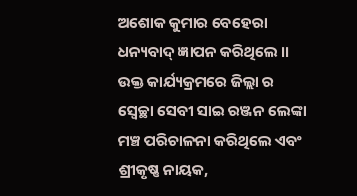ଅଶୋକ କୁମାର ବେହେରା ଧନ୍ୟବାଦ୍ ଜ୍ଞାପନ କରିଥିଲେ ।। ଉକ୍ତ କାର୍ଯ୍ୟକ୍ରମରେ ଜିଲ୍ଲା ର ସ୍ୱେଚ୍ଛା ସେବୀ ସାଇ ରଞ୍ଜନ ଲେଙ୍କା ମଞ୍ଚ ପରିଚାଳନା କରିଥିଲେ ଏବଂ ଶ୍ରୀକୃଷ୍ଣ ନାୟକ,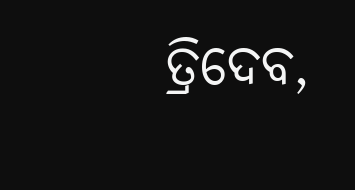ତ୍ରିଦେବ,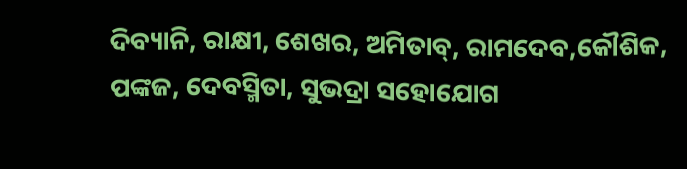ଦିବ୍ୟାନି, ରାକ୍ଷୀ, ଶେଖର, ଅମିତାବ୍, ରାମଦେବ,କୌଶିକ, ପଙ୍କଜ, ଦେବସ୍ମିତା, ସୁଭଦ୍ରା ସହୋଯୋଗ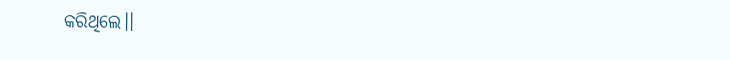କରିଥିଲେ।।